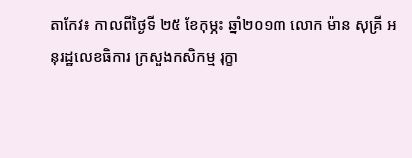តាកែវ៖ កាលពីថ្ងៃទី ២៥ ខែកុម្ភះ ឆ្នាំ២០១៣ លោក ម៉ាន សុគ្រី អនុរដ្ឋលេខធិការ ក្រសួងកសិកម្ម រុក្ខា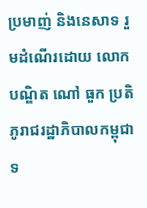ប្រមាញ់ និងនេសាទ រួមដំណើរដោយ លោកបណ្ឌិត ណៅ ធួក ប្រតិភូរាជរដ្ឋាភិបាលកម្ពុជា ទ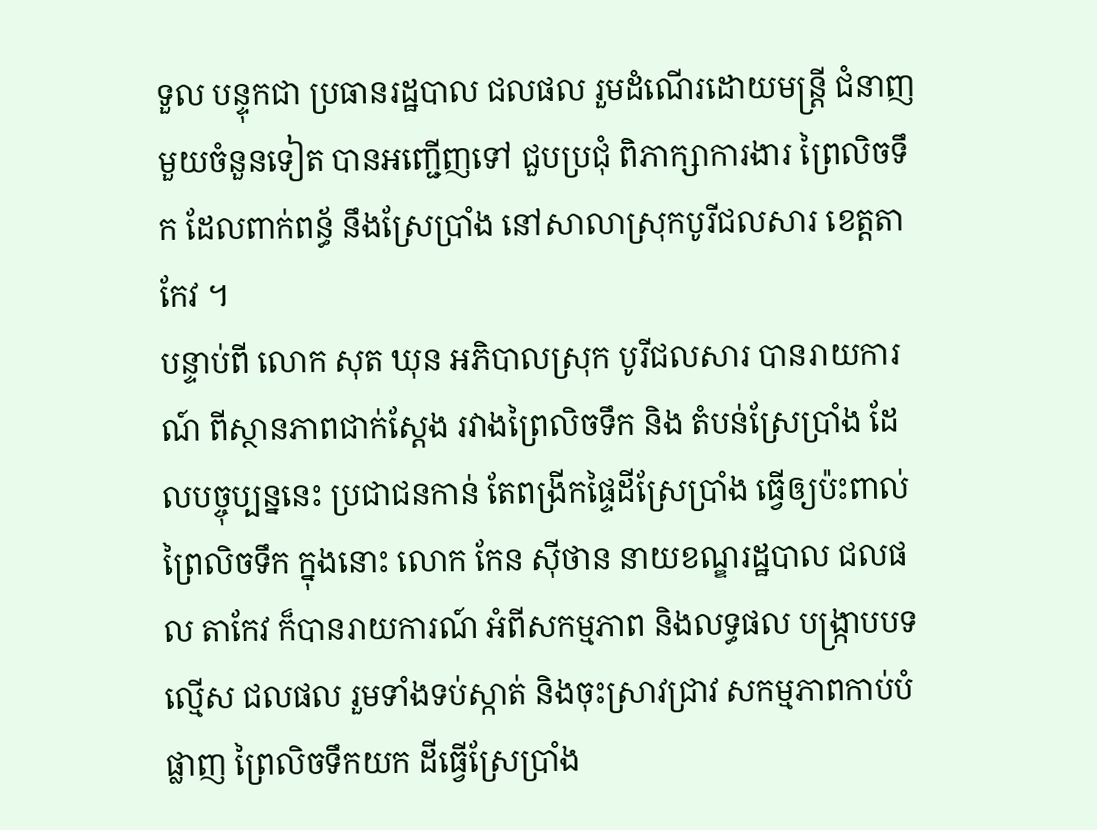ទួល បន្ទុកជា ប្រធានរដ្ឋបាល ជលផល រួមដំណើរដោយមន្រ្តី ជំនាញមួយចំនួនទៀត បានអញ្ជើញទៅ ជួបប្រជុំ ពិភាក្សាការងារ ព្រៃលិចទឹក ដែលពាក់ពន័្ធ នឹងស្រែប្រាំង នៅសាលាស្រុកបូរីជលសារ ខេត្តតាកែវ ។
បន្ទាប់ពី លោក សុត ឃុន អភិបាលស្រុក បូរីជលសារ បានរាយការណ៍ ពីស្ថានភាពជាក់ស្តែង រវាងព្រៃលិចទឹក និង តំបន់ស្រែប្រាំង ដែលបច្ចុប្បន្ននេះ ប្រជាជនកាន់ តែពង្រីកផ្ទៃដីស្រែប្រាំង ធ្វើឲ្យប៉ះពាល់ព្រៃលិចទឹក ក្នុងនោះ លោក កែន ស៊ីថាន នាយខណ្ឌរដ្ឋបាល ជលផល តាកែវ ក៏បានរាយការណ៍ អំពីសកម្មភាព និងលទ្ធផល បង្រ្កាបបទល្មើស ជលផល រួមទាំងទប់ស្កាត់ និងចុះស្រាវជ្រាវ សកម្មភាពកាប់បំផ្លាញ ព្រៃលិចទឹកយក ដីធ្វើស្រែប្រាំង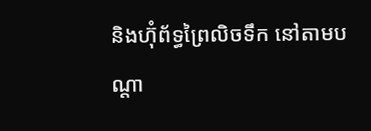និងហ៊ុំព័ទ្ធព្រៃលិចទឹក នៅតាមបណ្តា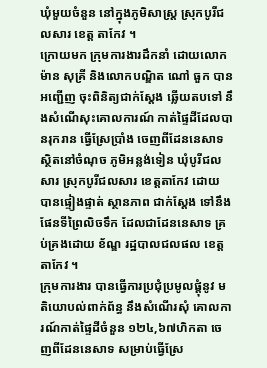ឃុំមួយចំនួន នៅក្នុងភូមិសាស្រ្ត ស្រុកបូរីជលសារ ខេត្ត តាកែវ ។
ក្រោយមក ក្រុមការងារដឹកនាំ ដោយលោក ម៉ាន សុគ្រី និងលោកបណ្ឌិត ណៅ ធួក បានអញ្ជើញ ចុះពិនិត្យជាក់ស្តែង ឆ្លើយតបទៅ នឹងសំណើសុះគោលការណ៍ កាត់ផ្ទៃដីដែលបានរុករាន ធ្វើស្រែប្រាំង ចេញពីដែននេសាទ ស្ថិតនៅចំណុច ភូមិអន្លង់ទៀន ឃុំបូរីជលសារ ស្រុកបូរីជលសារ ខេត្តតាកែវ ដោយ បានផ្ទៀងផ្ទាត់ ស្ថានភាព ជាក់ស្តែង ទៅនឹងផែនទីព្រៃលិចទឹក ដែលជាដែននេសាទ គ្រប់គ្រងដោយ ខ័ណ្ឌ រដ្ឋបាលជលផល ខេត្តតាកែវ ។
ក្រុមការងារ បានធ្វើការប្រជុំប្រមូលផ្តុំនូវ មតិយោបល់ពាក់ព័ន្ធ នឹងសំណើរសុំ គោលការណ៍កាត់ផ្ទៃដីចំនួន ១២៤,៦៧ហិកតា ចេញពីដែននេសាទ សម្រាប់ធ្វើស្រែ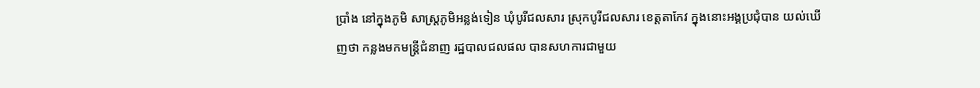ប្រាំង នៅក្នុងភូមិ សាស្រ្តភូមិអន្លង់ទៀន ឃុំបូរីជលសារ ស្រុកបូរីជលសារ ខេត្តតាកែវ ក្នុងនោះអង្គប្រជុំបាន យល់ឃើញថា កន្លងមកមន្រ្តីជំនាញ រដ្ឋបាលជលផល បានសហការជាមួយ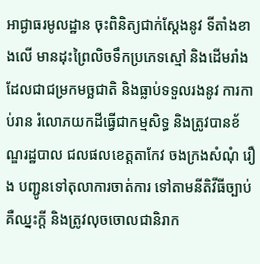អាជ្ងាធរមូលដ្ឋាន ចុះពិនិត្យជាក់ស្តែងនូវ ទីតាំងខាងលើ មានដុះព្រៃលិចទឹកប្រភេទស្មៅ និងដើមរាំង ដែលជាជម្រកមច្ឆជាតិ និងធ្លាប់ទទួលរងនូវ ការកាប់រាន រំលោភយកដីធ្វើជាកម្មសិទ្ធ និងត្រូវបានខ័ណ្ឌរដ្ឋបាល ជលផលខេត្តតាកែវ ចងក្រងសំណុំ រឿង បញ្ជូនទៅតុលាការចាត់ការ ទៅតាមនីតិវីធីច្បាប់ គឺឈ្នះក្តី និងត្រូវលុចចោលជានិរាក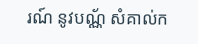រណ៍ នូវបណ្ណ័ សំគាល់ក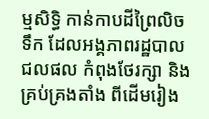ម្មសិទ្ធិ កាន់កាបដីព្រៃលិចទឹក ដែលអង្គភាពរដ្ឋបាល ជលផល កំពុងថែរក្សា និងគ្រប់គ្រងតាំង ពីដើមរៀង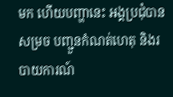មក ហើយបញ្ហានេះ អង្គប្រជុំបានសម្រច បញ្ជួនកំណត់ហេតុ និងរបាយការណ៍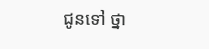ជូនទៅ ថ្នា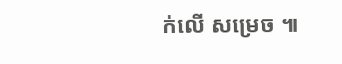ក់លើ សម្រេច ៕